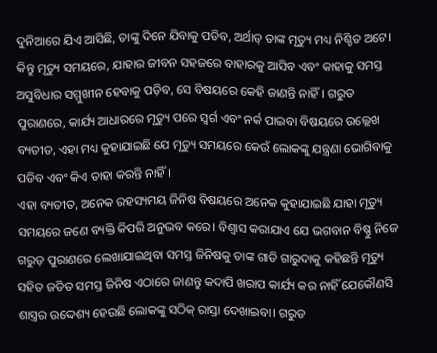ଦୁନିଆରେ ଯିଏ ଆସିଛି, ତାଙ୍କୁ ଦିନେ ଯିବାକୁ ପଡିବ, ଅର୍ଥାତ୍ ତାଙ୍କ ମୃତ୍ୟୁ ମଧ୍ୟ ନିଶ୍ଚିତ ଅଟେ। କିନ୍ତୁ ମୃତ୍ୟୁ ସମୟରେ, ଯାହାର ଜୀବନ ସହଜରେ ବାହାରକୁ ଆସିବ ଏବଂ କାହାକୁ ସମସ୍ତ ଅସୁବିଧାର ସମ୍ମୁଖୀନ ହେବାକୁ ପଡ଼ିବ, ସେ ବିଷୟରେ କେହି ଜାଣନ୍ତି ନାହିଁ। ଗରୁଡ ପୁରାଣରେ, କାର୍ଯ୍ୟ ଆଧାରରେ ମୃତ୍ୟୁ ପରେ ସ୍ୱର୍ଗ ଏବଂ ନର୍କ ପାଇବା ବିଷୟରେ ଉଲ୍ଲେଖ ବ୍ୟତୀତ, ଏହା ମଧ୍ୟ କୁହାଯାଇଛି ଯେ ମୃତ୍ୟୁ ସମୟରେ କେଉଁ ଲୋକଙ୍କୁ ଯନ୍ତ୍ରଣା ଭୋଗିବାକୁ ପଡିବ ଏବଂ କିଏ ତାହା କରନ୍ତି ନାହିଁ।
ଏହା ବ୍ୟତୀତ, ଅନେକ ରହସ୍ୟମୟ ଜିନିଷ ବିଷୟରେ ଅନେକ କୁହାଯାଇଛି ଯାହା ମୃତ୍ୟୁ ସମୟରେ ଜଣେ ବ୍ୟକ୍ତି କିପରି ଅନୁଭବ କରେ। ବିଶ୍ୱାସ କରାଯାଏ ଯେ ଭଗବାନ ବିଷ୍ଣୁ ନିଜେ ଗରୁଡ଼ ପୁରାଣରେ ଲେଖାଯାଇଥିବା ସମସ୍ତ ଜିନିଷକୁ ତାଙ୍କ ଗାଡି ଗାରୁଦାକୁ କହିଛନ୍ତି ମୃତ୍ୟୁ ସହିତ ଜଡିତ ସମସ୍ତ ଜିନିଷ ଏଠାରେ ଜାଣନ୍ତୁ କଦାପି ଖରାପ କାର୍ଯ୍ୟ କର ନାହିଁ ଯେକୌଣସି ଶାସ୍ତ୍ରର ଉଦ୍ଦେଶ୍ୟ ହେଉଛି ଲୋକଙ୍କୁ ସଠିକ୍ ରାସ୍ତା ଦେଖାଇବା। ଗରୁଡ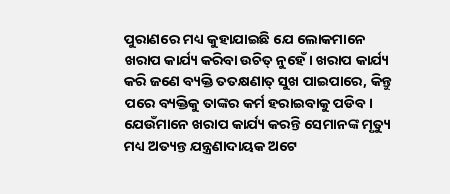ପୁରାଣରେ ମଧ୍ୟ କୁହାଯାଇଛି ଯେ ଲୋକମାନେ ଖରାପ କାର୍ଯ୍ୟ କରିବା ଉଚିତ୍ ନୁହେଁ। ଖରାପ କାର୍ଯ୍ୟ କରି ଜଣେ ବ୍ୟକ୍ତି ତତକ୍ଷଣାତ୍ ସୁଖ ପାଇପାରେ, କିନ୍ତୁ ପରେ ବ୍ୟକ୍ତିକୁ ତାଙ୍କର କର୍ମ ହରାଇବାକୁ ପଡିବ।
ଯେଉଁମାନେ ଖରାପ କାର୍ଯ୍ୟ କରନ୍ତି ସେମାନଙ୍କ ମୃତ୍ୟୁ ମଧ୍ୟ ଅତ୍ୟନ୍ତ ଯନ୍ତ୍ରଣାଦାୟକ ଅଟେ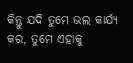କିନ୍ତୁ ଯଦି ତୁମେ ଭଲ କାର୍ଯ୍ୟ କର, ତୁମେ ଏହାକୁ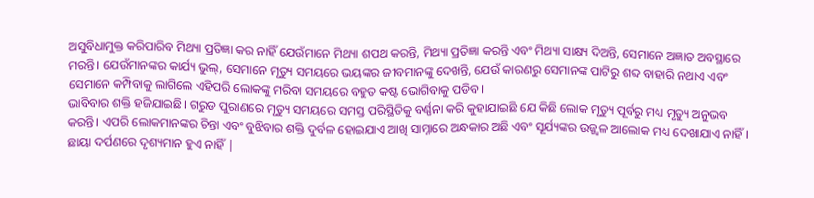ଅସୁବିଧାମୁକ୍ତ କରିପାରିବ ମିଥ୍ୟା ପ୍ରତିଜ୍ଞା କର ନାହିଁ ଯେଉଁମାନେ ମିଥ୍ୟା ଶପଥ କରନ୍ତି, ମିଥ୍ୟା ପ୍ରତିଜ୍ଞା କରନ୍ତି ଏବଂ ମିଥ୍ୟା ସାକ୍ଷ୍ୟ ଦିଅନ୍ତି, ସେମାନେ ଅଜ୍ଞାତ ଅବସ୍ଥାରେ ମରନ୍ତି। ଯେଉଁମାନଙ୍କର କାର୍ଯ୍ୟ ଭୁଲ୍, ସେମାନେ ମୃତ୍ୟୁ ସମୟରେ ଭୟଙ୍କର ଜୀବମାନଙ୍କୁ ଦେଖନ୍ତି, ଯେଉଁ କାରଣରୁ ସେମାନଙ୍କ ପାଟିରୁ ଶବ୍ଦ ବାହାରି ନଥାଏ ଏବଂ ସେମାନେ କମ୍ପିବାକୁ ଲାଗିଲେ ଏହିପରି ଲୋକଙ୍କୁ ମରିବା ସମୟରେ ବହୁତ କଷ୍ଟ ଭୋଗିବାକୁ ପଡିବ।
ଭାବିବାର ଶକ୍ତି ହଜିଯାଇଛି। ଗରୁଡ ପୁରାଣରେ ମୃତ୍ୟୁ ସମୟରେ ସମସ୍ତ ପରିସ୍ଥିତିକୁ ବର୍ଣ୍ଣନା କରି କୁହାଯାଇଛି ଯେ କିଛି ଲୋକ ମୃତ୍ୟୁ ପୂର୍ବରୁ ମଧ୍ୟ ମୃତ୍ୟୁ ଅନୁଭବ କରନ୍ତି। ଏପରି ଲୋକମାନଙ୍କର ଚିନ୍ତା ଏବଂ ବୁଝିବାର ଶକ୍ତି ଦୁର୍ବଳ ହୋଇଯାଏ ଆଖି ସାମ୍ନାରେ ଅନ୍ଧକାର ଅଛି ଏବଂ ସୂର୍ଯ୍ୟଙ୍କର ଉଜ୍ଜ୍ୱଳ ଆଲୋକ ମଧ୍ୟ ଦେଖାଯାଏ ନାହିଁ। ଛାୟା ଦର୍ପଣରେ ଦୃଶ୍ୟମାନ ହୁଏ ନାହିଁ |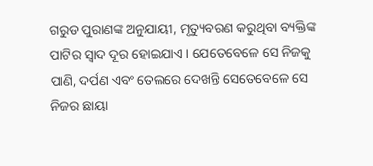ଗରୁଡ ପୁରାଣଙ୍କ ଅନୁଯାୟୀ, ମୃତ୍ୟୁବରଣ କରୁଥିବା ବ୍ୟକ୍ତିଙ୍କ ପାଟିର ସ୍ୱାଦ ଦୂର ହୋଇଯାଏ। ଯେତେବେଳେ ସେ ନିଜକୁ ପାଣି, ଦର୍ପଣ ଏବଂ ତେଲରେ ଦେଖନ୍ତି ସେତେବେଳେ ସେ ନିଜର ଛାୟା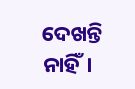ଦେଖନ୍ତି ନାହିଁ।